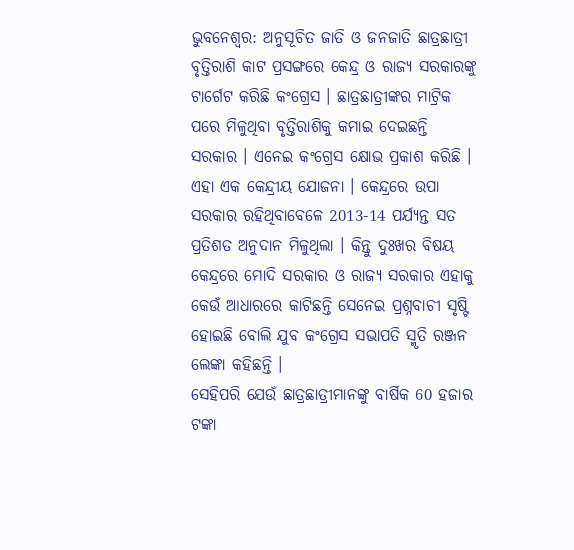ଭୁବନେଶ୍ବର: ଅନୁସୂଚିତ ଜାତି ଓ ଜନଜାତି ଛାତ୍ରଛାତ୍ରୀ ବୃତ୍ତିରାଶି କାଟ ପ୍ରସଙ୍ଗରେ କେନ୍ଦ୍ର ଓ ରାଜ୍ୟ ସରକାରଙ୍କୁ ଟାର୍ଗେଟ କରିଛି କଂଗ୍ରେସ । ଛାତ୍ରଛାତ୍ରୀଙ୍କର ମାଟ୍ରିକ ପରେ ମିଳୁଥିବା ବୃତ୍ତିରାଶିକୁ କମାଇ ଦେଇଛନ୍ତି ସରକାର । ଏନେଇ କଂଗ୍ରେସ କ୍ଷୋଭ ପ୍ରକାଶ କରିଛି ।
ଏହା ଏକ କେନ୍ଦ୍ରୀୟ ଯୋଜନା । କେନ୍ଦ୍ରରେ ଉପା ସରକାର ରହିଥିବାବେଳେ 2013-14 ପର୍ଯ୍ୟନ୍ତ ସତ ପ୍ରତିଶତ ଅନୁଦାନ ମିଳୁଥିଲା । କିନ୍ତୁ ଦୁଃଖର ବିଷୟ କେନ୍ଦ୍ରରେ ମୋଦି ସରକାର ଓ ରାଜ୍ୟ ସରକାର ଏହାକୁ କେଉଁ ଆଧାରରେ କାଟିଛନ୍ତି ସେନେଇ ପ୍ରଶ୍ନବାଚୀ ସୃଷ୍ଟି ହୋଇଛି ବୋଲି ଯୁବ କଂଗ୍ରେସ ସଭାପତି ସ୍ମୃତି ରଞ୍ଜନ ଲେଙ୍କା କହିଛନ୍ତି ।
ସେହିପରି ଯେଉଁ ଛାତ୍ରଛାତ୍ରୀମାନଙ୍କୁ ବାର୍ଷିକ 60 ହଜାର ଟଙ୍କା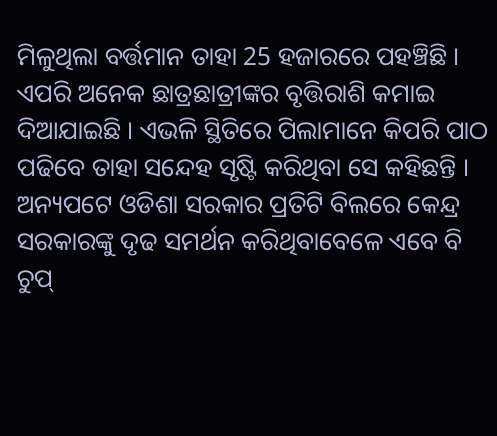ମିଳୁଥିଲା ବର୍ତ୍ତମାନ ତାହା 25 ହଜାରରେ ପହଞ୍ଚିଛି । ଏପରି ଅନେକ ଛାତ୍ରଛାତ୍ରୀଙ୍କର ବୃତ୍ତିରାଶି କମାଇ ଦିଆଯାଇଛି । ଏଭଳି ସ୍ଥିତିରେ ପିଲାମାନେ କିପରି ପାଠ ପଢିବେ ତାହା ସନ୍ଦେହ ସୃଷ୍ଟି କରିଥିବା ସେ କହିଛନ୍ତି ।
ଅନ୍ୟପଟେ ଓଡିଶା ସରକାର ପ୍ରତିଟି ବିଲରେ କେନ୍ଦ୍ର ସରକାରଙ୍କୁ ଦୃଢ ସମର୍ଥନ କରିଥିବାବେଳେ ଏବେ ବି ଚୁପ୍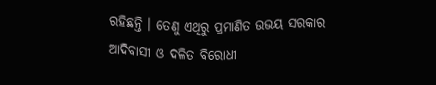ରହିଛନ୍ତି । ତେଣୁ ଏଥିରୁ ପ୍ରମାଣିତ ଉଭୟ ସରକାର ଆଦିବାସୀ ଓ ଦଳିତ ବିରୋଧୀ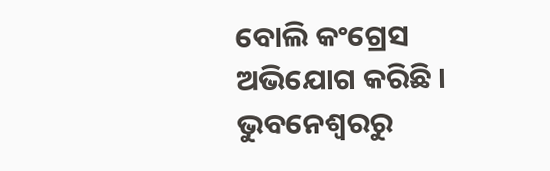ବୋଲି କଂଗ୍ରେସ ଅଭିଯୋଗ କରିଛି ।
ଭୁବନେଶ୍ବରରୁ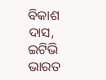ବିକାଶ ଦାସ, ଇଟିଭି ଭାରତ